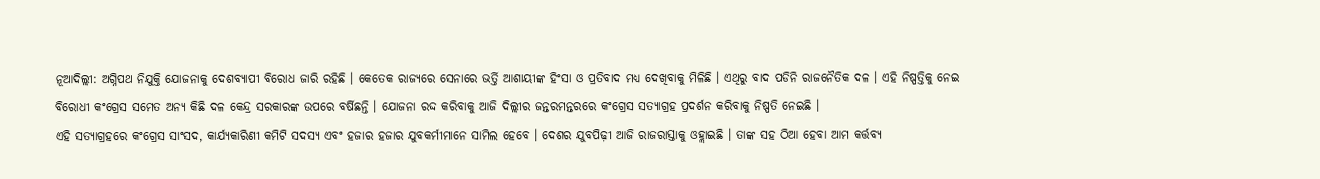ନୂଆଦିଲ୍ଲୀ: ଅଗ୍ନିପଥ ନିଯୁକ୍ତି ଯୋଜନାକୁ ଦେଶବ୍ୟାପୀ ବିରୋଧ ଜାରି ରହିଛି । କେତେକ ରାଜ୍ୟରେ ସେନାରେ ଭର୍ତ୍ତି ଆଶାୟୀଙ୍କ ହିଂସା ଓ ପ୍ରତିବାଦ ମଧ୍ୟ ଦେଖିବାକୁ ମିଳିଛି । ଏଥିରୁ ବାଦ ପଡିନି ରାଜନୈତିକ ଦଳ । ଏହି ନିଷ୍ପତ୍ତିକୁ ନେଇ ବିରୋଧୀ କଂଗ୍ରେସ ସମେତ ଅନ୍ୟ କିଛି ଦଳ କେନ୍ଦ୍ର ସରକାରଙ୍କ ଉପରେ ବର୍ଷିଛନ୍ତି । ଯୋଜନା ରଦ୍ଦ କରିବାକୁ ଆଜି ଦିଲ୍ଲୀର ଜନ୍ତରମନ୍ତରରେ କଂଗ୍ରେସ ସତ୍ୟାଗ୍ରହ ପ୍ରଦର୍ଶନ କରିବାକୁ ନିଷ୍ପତି ନେଇଛି ।
ଏହି ସତ୍ୟାଗ୍ରହରେ କଂଗ୍ରେସ ସାଂସଦ, କାର୍ଯ୍ୟକାରିଣୀ କମିଟି ସଦସ୍ୟ ଏବଂ ହଜାର ହଜାର ଯୁବକର୍ମୀମାନେ ସାମିଲ ହେବେ । ଦେଶର ଯୁବପିଢ଼ୀ ଆଜି ରାଜରାସ୍ତାକୁ ଓହ୍ଲାଇଛି । ତାଙ୍କ ସହ ଠିଆ ହେବା ଆମ କର୍ତ୍ତବ୍ୟ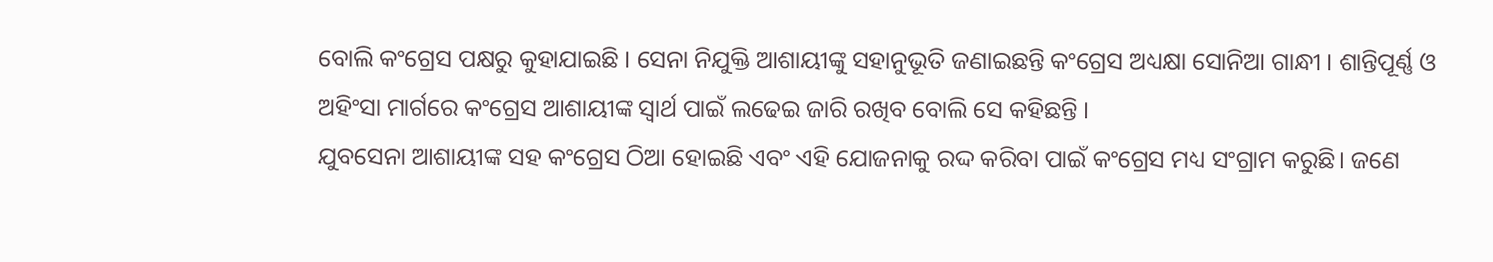ବୋଲି କଂଗ୍ରେସ ପକ୍ଷରୁ କୁହାଯାଇଛି । ସେନା ନିଯୁକ୍ତି ଆଶାୟୀଙ୍କୁ ସହାନୁଭୂତି ଜଣାଇଛନ୍ତି କଂଗ୍ରେସ ଅଧ୍ୟକ୍ଷା ସୋନିଆ ଗାନ୍ଧୀ । ଶାନ୍ତିପୂର୍ଣ୍ଣ ଓ ଅହିଂସା ମାର୍ଗରେ କଂଗ୍ରେସ ଆଶାୟୀଙ୍କ ସ୍ବାର୍ଥ ପାଇଁ ଲଢେଇ ଜାରି ରଖିବ ବୋଲି ସେ କହିଛନ୍ତି ।
ଯୁବସେନା ଆଶାୟୀଙ୍କ ସହ କଂଗ୍ରେସ ଠିଆ ହୋଇଛି ଏବଂ ଏହି ଯୋଜନାକୁ ରଦ୍ଦ କରିବା ପାଇଁ କଂଗ୍ରେସ ମଧ୍ୟ ସଂଗ୍ରାମ କରୁଛି। ଜଣେ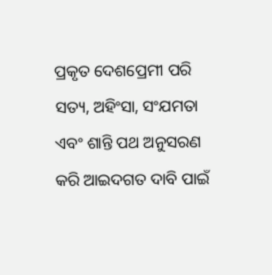ପ୍ରକୃତ ଦେଶପ୍ରେମୀ ପରି ସତ୍ୟ, ଅହିଂସା, ସଂଯମତା ଏବଂ ଶାନ୍ତି ପଥ ଅନୁସରଣ କରି ଆଇଦଗତ ଦାବି ପାଇଁ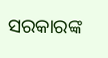ସରକାରଙ୍କ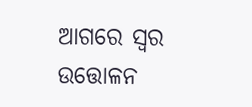ଆଗରେ ସ୍ବର ଉତ୍ତୋଳନ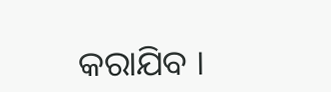କରାଯିବ ।